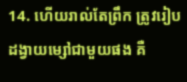14. ហើយរាល់តែព្រឹក ត្រូវរៀបដង្វាយម្សៅជាមួយផង គឺ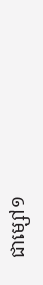ជាម្សៅ១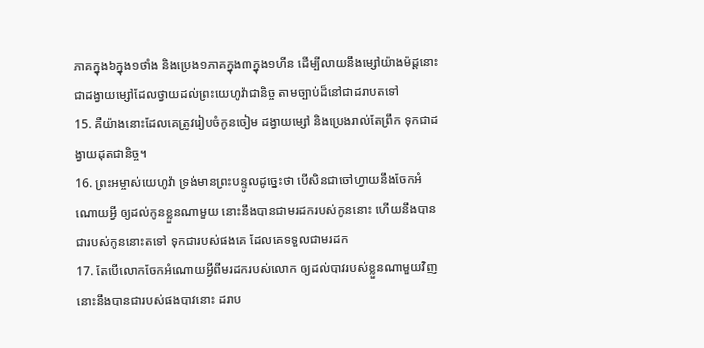ភាគក្នុង៦ក្នុង១ថាំង និងប្រេង១ភាគក្នុង៣ក្នុង១ហីន ដើម្បីលាយនឹងម្សៅយ៉ាងម៉ដ្តនោះ ជាដង្វាយម្សៅដែលថ្វាយដល់ព្រះយេហូវ៉ាជានិច្ច តាមច្បាប់ដ៏នៅជាដរាបតទៅ
15. គឺយ៉ាងនោះដែលគេត្រូវរៀបចំកូនចៀម ដង្វាយម្សៅ និងប្រេងរាល់តែព្រឹក ទុកជាដង្វាយដុតជានិច្ច។
16. ព្រះអម្ចាស់យេហូវ៉ា ទ្រង់មានព្រះបន្ទូលដូច្នេះថា បើសិនជាចៅហ្វាយនឹងចែកអំណោយអ្វី ឲ្យដល់កូនខ្លួនណាមួយ នោះនឹងបានជាមរដករបស់កូននោះ ហើយនឹងបានជារបស់កូននោះតទៅ ទុកជារបស់ផងគេ ដែលគេទទួលជាមរដក
17. តែបើលោកចែកអំណោយអ្វីពីមរដករបស់លោក ឲ្យដល់បាវរបស់ខ្លួនណាមួយវិញ នោះនឹងបានជារបស់ផងបាវនោះ ដរាប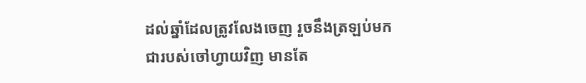ដល់ឆ្នាំដែលត្រូវលែងចេញ រួចនឹងត្រឡប់មកជារបស់ចៅហ្វាយវិញ មានតែ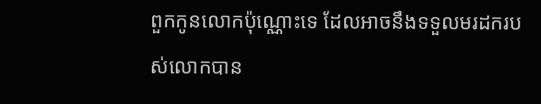ពួកកូនលោកប៉ុណ្ណោះទេ ដែលអាចនឹងទទួលមរដករបស់លោកបាន